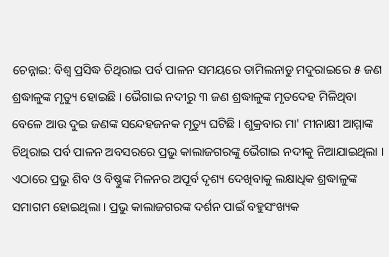ଚେନ୍ନାଇ: ବିଶ୍ବ ପ୍ରସିଦ୍ଧ ଚିଥିରାଇ ପର୍ବ ପାଳନ ସମୟରେ ତାମିଲନାଡୁ ମଦୁରାଇରେ ୫ ଜଣ ଶ୍ରଦ୍ଧାଳୁଙ୍କ ମୃତ୍ୟୁ ହୋଇଛି । ଭୈଗାଇ ନଦୀରୁ ୩ ଜଣ ଶ୍ରଦ୍ଧାଳୁଙ୍କ ମୃତଦେହ ମିଳିଥିବା ବେଳେ ଆଉ ଦୁଇ ଜଣଙ୍କ ସନ୍ଦେହଜନକ ମୃତ୍ୟୁ ଘଟିଛି । ଶୁକ୍ରବାର ମା' ମୀନାକ୍ଷୀ ଆମ୍ମାଙ୍କ ଚିଥିରାଇ ପର୍ବ ପାଳନ ଅବସରରେ ପ୍ରଭୁ କାଲାଜଗରଙ୍କୁ ଭୈଗାଇ ନଦୀକୁ ନିଆଯାଇଥିଲା । ଏଠାରେ ପ୍ରଭୁ ଶିବ ଓ ବିଷ୍ଣୁଙ୍କ ମିଳନର ଅପୂର୍ବ ଦୃଶ୍ୟ ଦେଖିବାକୁ ଲକ୍ଷାଧିକ ଶ୍ରଦ୍ଧାଳୁଙ୍କ ସମାଗମ ହୋଇଥିଲା । ପ୍ରଭୁ କାଲାଜଗରଙ୍କ ଦର୍ଶନ ପାଇଁ ବହୁସଂଖ୍ୟକ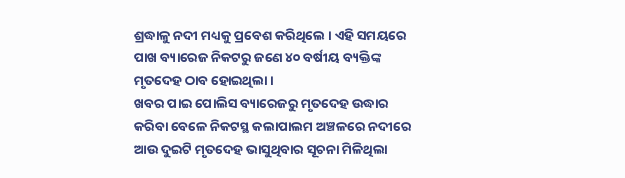ଶ୍ରଦ୍ଧାଳୁ ନଦୀ ମଧ୍ୟକୁ ପ୍ରବେଶ କରିଥିଲେ । ଏହି ସମୟରେ ପାଖ ବ୍ୟାରେଜ ନିକଟରୁ ଜଣେ ୪୦ ବର୍ଷୀୟ ବ୍ୟକ୍ତିଙ୍କ ମୃତଦେହ ଠାବ ହୋଇଥିଲା ।
ଖବର ପାଇ ପୋଲିସ ବ୍ୟାରେଜରୁ ମୃତଦେହ ଉଦ୍ଧାର କରିବା ବେଳେ ନିକଟସ୍ଥ କଲାପାଲମ ଅଞ୍ଚଳରେ ନଦୀରେ ଆଉ ଦୁଇଟି ମୃତଦେହ ଭାସୁଥିବାର ସୂଚନା ମିଳିଥିଲା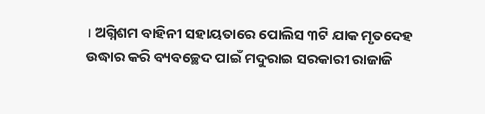। ଅଗ୍ନିଶମ ବାହିନୀ ସହାୟତାରେ ପୋଲିସ ୩ଟି ଯାକ ମୃତଦେହ ଉଦ୍ଧାର କରି ବ୍ୟବଚ୍ଛେଦ ପାଇଁ ମଦୁରାଇ ସରକାରୀ ରାଜାଜି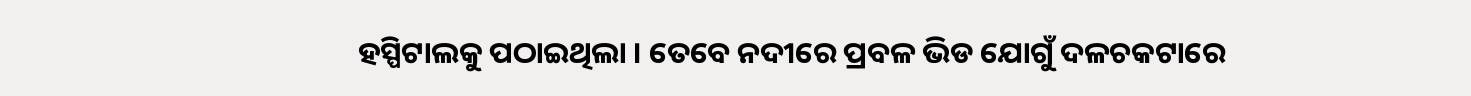ହସ୍ପିଟାଲକୁ ପଠାଇଥିଲା । ତେବେ ନଦୀରେ ପ୍ରବଳ ଭିଡ ଯୋଗୁଁ ଦଳଚକଟାରେ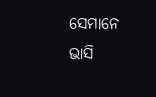ସେମାନେ ଭାସି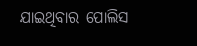ଯାଇଥିବାର ପୋଲିସ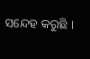ସନ୍ଦେହ କରୁଛି ।